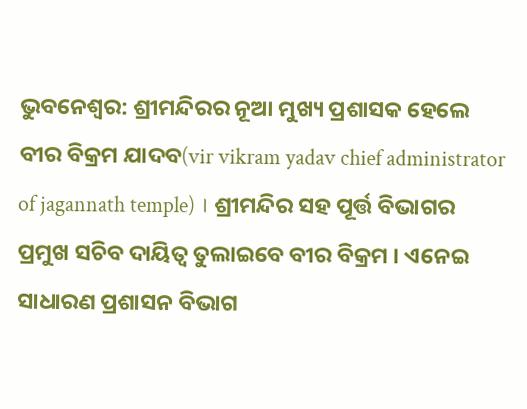ଭୁବନେଶ୍ବର: ଶ୍ରୀମନ୍ଦିରର ନୂଆ ମୁଖ୍ୟ ପ୍ରଶାସକ ହେଲେ ବୀର ବିକ୍ରମ ଯାଦବ(vir vikram yadav chief administrator of jagannath temple) । ଶ୍ରୀମନ୍ଦିର ସହ ପୂର୍ତ୍ତ ବିଭାଗର ପ୍ରମୁଖ ସଚିବ ଦାୟିତ୍ବ ତୁଲାଇବେ ବୀର ବିକ୍ରମ । ଏନେଇ ସାଧାରଣ ପ୍ରଶାସନ ବିଭାଗ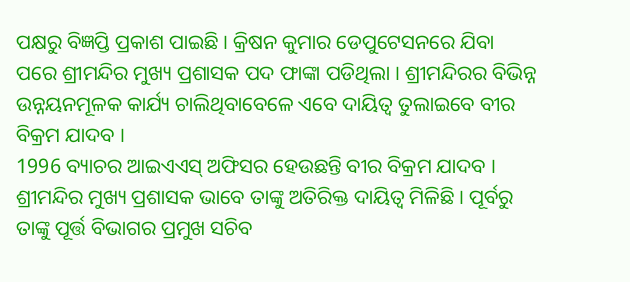ପକ୍ଷରୁ ବିଜ୍ଞପ୍ତି ପ୍ରକାଶ ପାଇଛି । କ୍ରିଷନ କୁମାର ଡେପୁଟେସନରେ ଯିବା ପରେ ଶ୍ରୀମନ୍ଦିର ମୁଖ୍ୟ ପ୍ରଶାସକ ପଦ ଫାଙ୍କା ପଡିଥିଲା । ଶ୍ରୀମନ୍ଦିରର ବିଭିନ୍ନ ଉନ୍ନୟନମୂଳକ କାର୍ଯ୍ୟ ଚାଲିଥିବାବେଳେ ଏବେ ଦାୟିତ୍ୱ ତୁଲାଇବେ ବୀର ବିକ୍ରମ ଯାଦବ ।
1996 ବ୍ୟାଚର ଆଇଏଏସ୍ ଅଫିସର ହେଉଛନ୍ତି ବୀର ବିକ୍ରମ ଯାଦବ । ଶ୍ରୀମନ୍ଦିର ମୁଖ୍ୟ ପ୍ରଶାସକ ଭାବେ ତାଙ୍କୁ ଅତିରିକ୍ତ ଦାୟିତ୍ବ ମିଳିଛି । ପୂର୍ବରୁ ତାଙ୍କୁ ପୂର୍ତ୍ତ ବିଭାଗର ପ୍ରମୁଖ ସଚିବ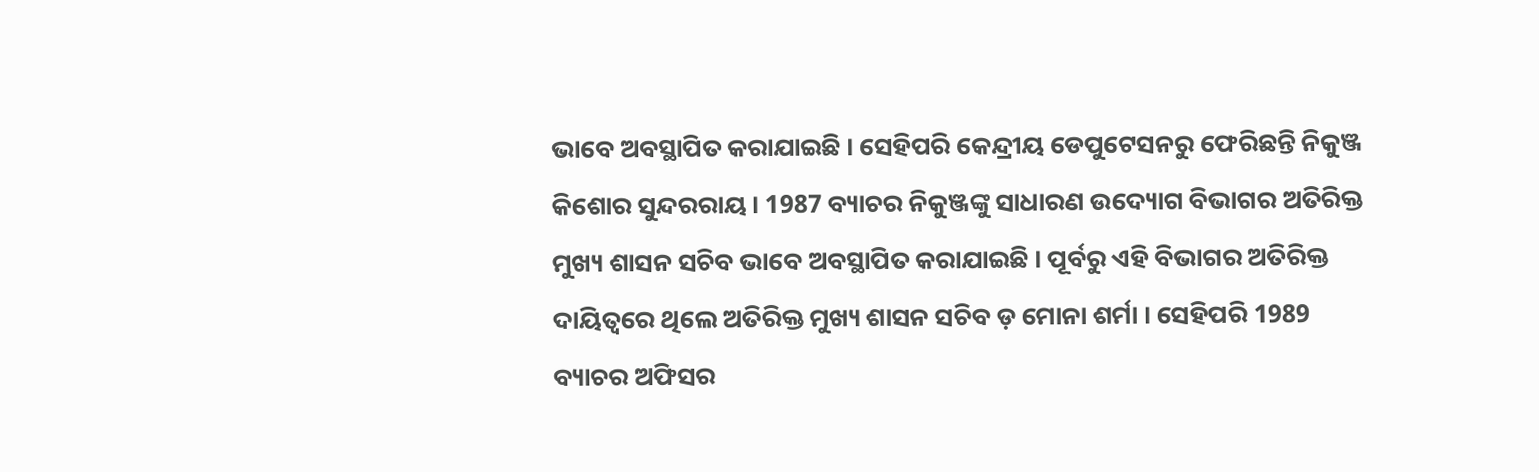ଭାବେ ଅବସ୍ଥାପିତ କରାଯାଇଛି । ସେହିପରି କେନ୍ଦ୍ରୀୟ ଡେପୁଟେସନରୁ ଫେରିଛନ୍ତି ନିକୁଞ୍ଜ କିଶୋର ସୁନ୍ଦରରାୟ । 1987 ବ୍ୟାଚର ନିକୁଞ୍ଜଙ୍କୁ ସାଧାରଣ ଉଦ୍ୟୋଗ ବିଭାଗର ଅତିରିକ୍ତ ମୁଖ୍ୟ ଶାସନ ସଚିବ ଭାବେ ଅବସ୍ଥାପିତ କରାଯାଇଛି । ପୂର୍ବରୁ ଏହି ବିଭାଗର ଅତିରିକ୍ତ ଦାୟିତ୍ୱରେ ଥିଲେ ଅତିରିକ୍ତ ମୁଖ୍ୟ ଶାସନ ସଚିବ ଡ଼ ମୋନା ଶର୍ମା । ସେହିପରି 1989 ବ୍ୟାଚର ଅଫିସର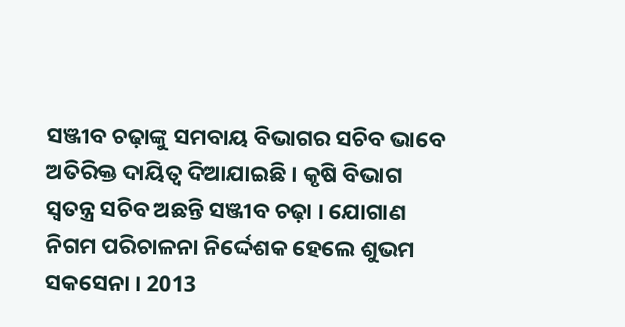ସଞ୍ଜୀବ ଚଢ଼ାଙ୍କୁ ସମବାୟ ବିଭାଗର ସଚିବ ଭାବେ ଅତିରିକ୍ତ ଦାୟିତ୍ବ ଦିଆଯାଇଛି । କୃଷି ବିଭାଗ ସ୍ବତନ୍ତ୍ର ସଚିବ ଅଛନ୍ତି ସଞ୍ଜୀବ ଚଢ଼ା । ଯୋଗାଣ ନିଗମ ପରିଚାଳନା ନିର୍ଦ୍ଦେଶକ ହେଲେ ଶୁଭମ ସକସେନା । 2013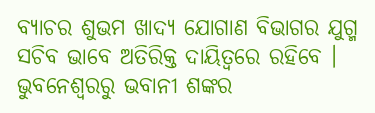ବ୍ୟାଚର ଶୁଭମ ଖାଦ୍ୟ ଯୋଗାଣ ବିଭାଗର ଯୁଗ୍ମ ସଚିବ ଭାବେ ଅତିରିକ୍ତ ଦାୟିତ୍ୱରେ ରହିବେ ।
ଭୁବନେଶ୍ବରରୁ ଭବାନୀ ଶଙ୍କର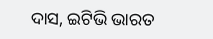ଦାସ, ଇଟିଭି ଭାରତ